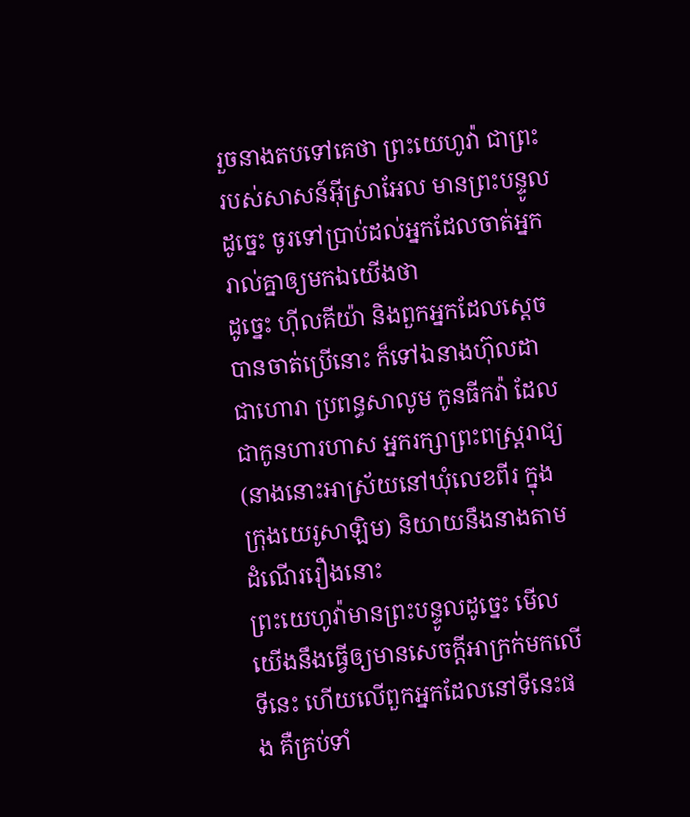រួចនាងតបទៅគេថា ព្រះយេហូវ៉ា ជាព្រះរបស់សាសន៍អ៊ីស្រាអែល មានព្រះបន្ទូលដូច្នេះ ចូរទៅប្រាប់ដល់អ្នកដែលចាត់អ្នករាល់គ្នាឲ្យមកឯយើងថា
ដូច្នេះ ហ៊ីលគីយ៉ា និងពួកអ្នកដែលស្តេចបានចាត់ប្រើនោះ ក៏ទៅឯនាងហ៊ុលដា ជាហោរា ប្រពន្ធសាលូម កូនធីកវ៉ា ដែលជាកូនហារហាស អ្នករក្សាព្រះពស្ត្ររាជ្យ (នាងនោះអាស្រ័យនៅឃុំលេខពីរ ក្នុងក្រុងយេរូសាឡិម) និយាយនឹងនាងតាមដំណើររឿងនោះ
ព្រះយេហូវ៉ាមានព្រះបន្ទូលដូច្នេះ មើលយើងនឹងធ្វើឲ្យមានសេចក្ដីអាក្រក់មកលើទីនេះ ហើយលើពួកអ្នកដែលនៅទីនេះផង គឺគ្រប់ទាំ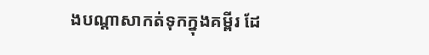ងបណ្ដាសាកត់ទុកក្នុងគម្ពីរ ដែ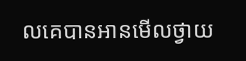លគេបានអានមើលថ្វាយ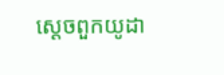ស្តេចពួកយូដា